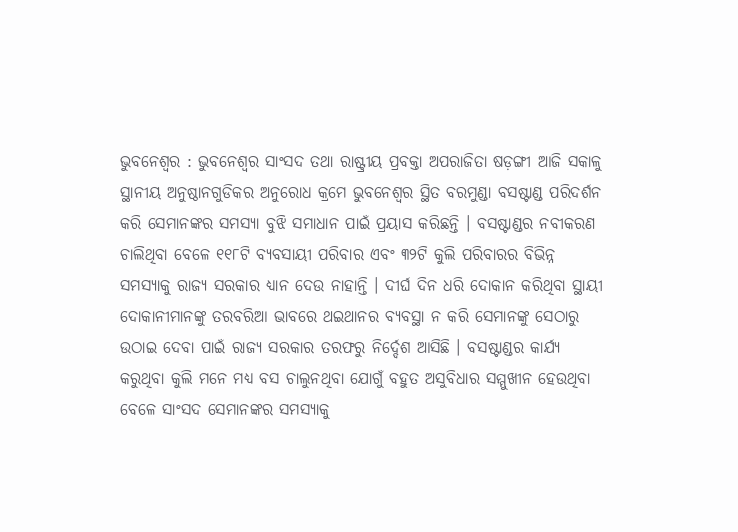ଭୁବନେଶ୍ୱର : ଭୁବନେଶ୍ୱର ସାଂସଦ ତଥା ରାଷ୍ଟ୍ରୀୟ ପ୍ରବକ୍ତା ଅପରାଜିତା ଷଡ଼ଙ୍ଗୀ ଆଜି ସକାଳୁ ସ୍ଥାନୀୟ ଅନୁଷ୍ଠାନଗୁଡିକର ଅନୁରୋଧ କ୍ରମେ ଭୁବନେଶ୍ୱର ସ୍ଥିତ ବରମୁଣ୍ଡା ବସଷ୍ଟାଣ୍ଡ ପରିଦର୍ଶନ କରି ସେମାନଙ୍କର ସମସ୍ୟା ବୁଝି ସମାଧାନ ପାଇଁ ପ୍ରୟାସ କରିଛନ୍ତି । ବସଷ୍ଟାଣ୍ଡର ନବୀକରଣ ଚାଲିଥିବା ବେଳେ ୧୧୮ଟି ବ୍ୟବସାୟୀ ପରିବାର ଏବଂ ୩୨ଟି କୁଲି ପରିବାରର ବିଭିନ୍ନ ସମସ୍ୟାକୁ ରାଜ୍ୟ ସରକାର ଧ୍ୟାନ ଦେଉ ନାହାନ୍ତି । ଦୀର୍ଘ ଦିନ ଧରି ଦୋକାନ କରିଥିବା ସ୍ଥାୟୀ ଦୋକାନୀମାନଙ୍କୁ ତରବରିଆ ଭାବରେ ଥଇଥାନର ବ୍ୟବସ୍ଥା ନ କରି ସେମାନଙ୍କୁ ସେଠାରୁ ଉଠାଇ ଦେବା ପାଇଁ ରାଜ୍ୟ ସରକାର ତରଫରୁ ନିର୍ଦ୍ଦେଶ ଆସିଛି । ବସଷ୍ଟାଣ୍ଡର କାର୍ଯ୍ୟ କରୁଥିବା କୁଲି ମନେ ମଧ୍ୟ ବସ ଚାଲୁନଥିବା ଯୋଗୁଁ ବହୁତ ଅସୁବିଧାର ସମ୍ମୁଖୀନ ହେଉଥିବା ବେଳେ ସାଂସଦ ସେମାନଙ୍କର ସମସ୍ୟାକୁ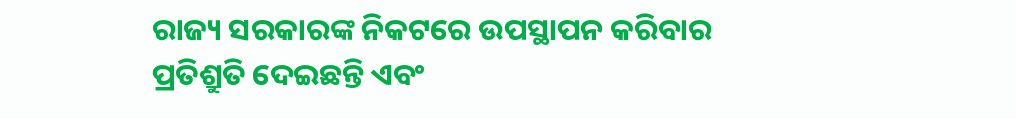ରାଜ୍ୟ ସରକାରଙ୍କ ନିକଟରେ ଉପସ୍ଥାପନ କରିବାର ପ୍ରତିଶ୍ରୁତି ଦେଇଛନ୍ତି ଏବଂ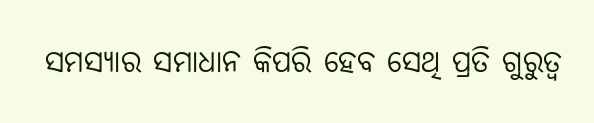ସମସ୍ୟାର ସମାଧାନ କିପରି ହେବ ସେଥି ପ୍ରତି ଗୁରୁତ୍ୱ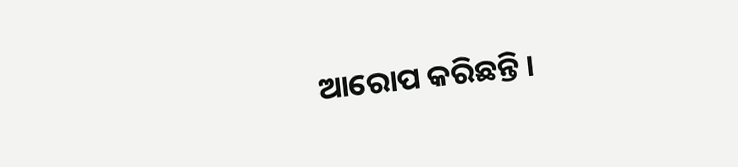ଆରୋପ କରିଛନ୍ତି ।